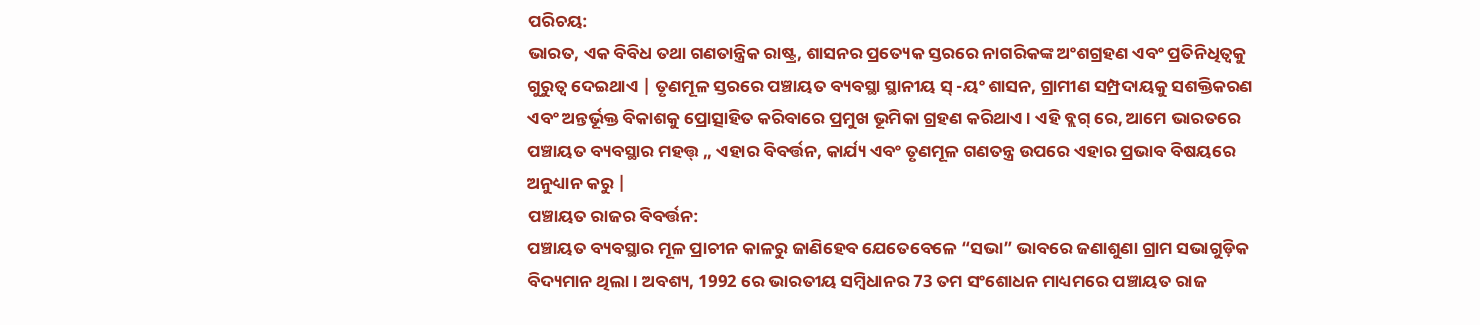ପରିଚୟ:
ଭାରତ, ଏକ ବିବିଧ ତଥା ଗଣତାନ୍ତ୍ରିକ ରାଷ୍ଟ୍ର, ଶାସନର ପ୍ରତ୍ୟେକ ସ୍ତରରେ ନାଗରିକଙ୍କ ଅଂଶଗ୍ରହଣ ଏବଂ ପ୍ରତିନିଧିତ୍ୱକୁ ଗୁରୁତ୍ୱ ଦେଇଥାଏ | ତୃଣମୂଳ ସ୍ତରରେ ପଞ୍ଚାୟତ ବ୍ୟବସ୍ଥା ସ୍ଥାନୀୟ ସ୍ -ୟଂ ଶାସନ, ଗ୍ରାମୀଣ ସମ୍ପ୍ରଦାୟକୁ ସଶକ୍ତିକରଣ ଏବଂ ଅନ୍ତର୍ଭୂକ୍ତ ବିକାଶକୁ ପ୍ରୋତ୍ସାହିତ କରିବାରେ ପ୍ରମୁଖ ଭୂମିକା ଗ୍ରହଣ କରିଥାଏ। ଏହି ବ୍ଲଗ୍ ରେ, ଆମେ ଭାରତରେ ପଞ୍ଚାୟତ ବ୍ୟବସ୍ଥାର ମହତ୍ତ୍ ,, ଏହାର ବିବର୍ତ୍ତନ, କାର୍ଯ୍ୟ ଏବଂ ତୃଣମୂଳ ଗଣତନ୍ତ୍ର ଉପରେ ଏହାର ପ୍ରଭାବ ବିଷୟରେ ଅନୁଧ୍ୟାନ କରୁ |
ପଞ୍ଚାୟତ ରାଜର ବିବର୍ତ୍ତନ:
ପଞ୍ଚାୟତ ବ୍ୟବସ୍ଥାର ମୂଳ ପ୍ରାଚୀନ କାଳରୁ ଜାଣିହେବ ଯେତେବେଳେ “ସଭା” ଭାବରେ ଜଣାଶୁଣା ଗ୍ରାମ ସଭାଗୁଡ଼ିକ ବିଦ୍ୟମାନ ଥିଲା। ଅବଶ୍ୟ, 1992 ରେ ଭାରତୀୟ ସମ୍ବିଧାନର 73 ତମ ସଂଶୋଧନ ମାଧ୍ୟମରେ ପଞ୍ଚାୟତ ରାଜ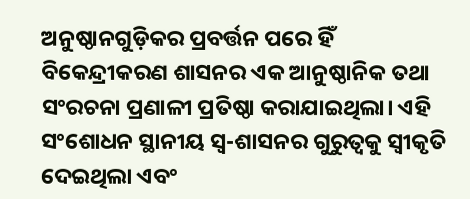ଅନୁଷ୍ଠାନଗୁଡ଼ିକର ପ୍ରବର୍ତ୍ତନ ପରେ ହିଁ ବିକେନ୍ଦ୍ରୀକରଣ ଶାସନର ଏକ ଆନୁଷ୍ଠାନିକ ତଥା ସଂରଚନା ପ୍ରଣାଳୀ ପ୍ରତିଷ୍ଠା କରାଯାଇଥିଲା। ଏହି ସଂଶୋଧନ ସ୍ଥାନୀୟ ସ୍ୱ-ଶାସନର ଗୁରୁତ୍ୱକୁ ସ୍ୱୀକୃତି ଦେଇଥିଲା ଏବଂ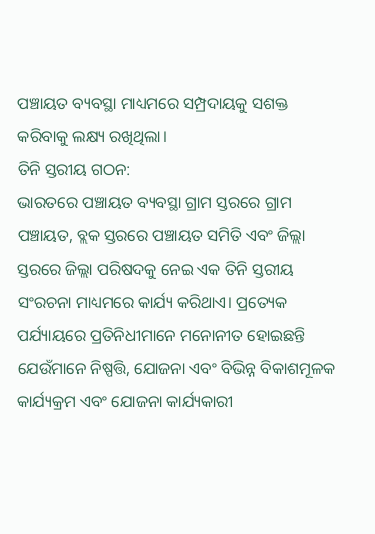ପଞ୍ଚାୟତ ବ୍ୟବସ୍ଥା ମାଧ୍ୟମରେ ସମ୍ପ୍ରଦାୟକୁ ସଶକ୍ତ କରିବାକୁ ଲକ୍ଷ୍ୟ ରଖିଥିଲା।
ତିନି ସ୍ତରୀୟ ଗଠନ:
ଭାରତରେ ପଞ୍ଚାୟତ ବ୍ୟବସ୍ଥା ଗ୍ରାମ ସ୍ତରରେ ଗ୍ରାମ ପଞ୍ଚାୟତ, ବ୍ଲକ ସ୍ତରରେ ପଞ୍ଚାୟତ ସମିତି ଏବଂ ଜିଲ୍ଲା ସ୍ତରରେ ଜିଲ୍ଲା ପରିଷଦକୁ ନେଇ ଏକ ତିନି ସ୍ତରୀୟ ସଂରଚନା ମାଧ୍ୟମରେ କାର୍ଯ୍ୟ କରିଥାଏ। ପ୍ରତ୍ୟେକ ପର୍ଯ୍ୟାୟରେ ପ୍ରତିନିଧୀମାନେ ମନୋନୀତ ହୋଇଛନ୍ତି ଯେଉଁମାନେ ନିଷ୍ପତ୍ତି, ଯୋଜନା ଏବଂ ବିଭିନ୍ନ ବିକାଶମୂଳକ କାର୍ଯ୍ୟକ୍ରମ ଏବଂ ଯୋଜନା କାର୍ଯ୍ୟକାରୀ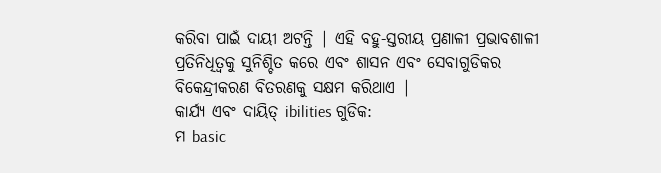କରିବା ପାଇଁ ଦାୟୀ ଅଟନ୍ତି | ଏହି ବହୁ-ସ୍ତରୀୟ ପ୍ରଣାଳୀ ପ୍ରଭାବଶାଳୀ ପ୍ରତିନିଧିତ୍ୱକୁ ସୁନିଶ୍ଚିତ କରେ ଏବଂ ଶାସନ ଏବଂ ସେବାଗୁଡିକର ବିକେନ୍ଦ୍ରୀକରଣ ବିତରଣକୁ ସକ୍ଷମ କରିଥାଏ |
କାର୍ଯ୍ୟ ଏବଂ ଦାୟିତ୍ ibilities ଗୁଡିକ:
ମ basic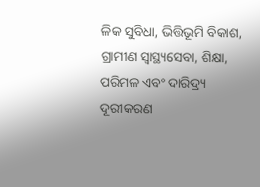ଳିକ ସୁବିଧା, ଭିତ୍ତିଭୂମି ବିକାଶ, ଗ୍ରାମୀଣ ସ୍ୱାସ୍ଥ୍ୟସେବା, ଶିକ୍ଷା, ପରିମଳ ଏବଂ ଦାରିଦ୍ର୍ୟ ଦୂରୀକରଣ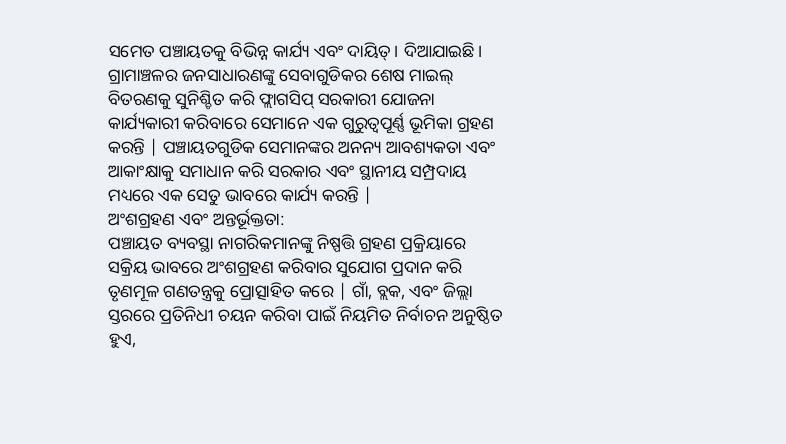ସମେତ ପଞ୍ଚାୟତକୁ ବିଭିନ୍ନ କାର୍ଯ୍ୟ ଏବଂ ଦାୟିତ୍। ଦିଆଯାଇଛି। ଗ୍ରାମାଞ୍ଚଳର ଜନସାଧାରଣଙ୍କୁ ସେବାଗୁଡିକର ଶେଷ ମାଇଲ୍ ବିତରଣକୁ ସୁନିଶ୍ଚିତ କରି ଫ୍ଲାଗସିପ୍ ସରକାରୀ ଯୋଜନା କାର୍ଯ୍ୟକାରୀ କରିବାରେ ସେମାନେ ଏକ ଗୁରୁତ୍ୱପୂର୍ଣ୍ଣ ଭୂମିକା ଗ୍ରହଣ କରନ୍ତି | ପଞ୍ଚାୟତଗୁଡିକ ସେମାନଙ୍କର ଅନନ୍ୟ ଆବଶ୍ୟକତା ଏବଂ ଆକାଂକ୍ଷାକୁ ସମାଧାନ କରି ସରକାର ଏବଂ ସ୍ଥାନୀୟ ସମ୍ପ୍ରଦାୟ ମଧ୍ୟରେ ଏକ ସେତୁ ଭାବରେ କାର୍ଯ୍ୟ କରନ୍ତି |
ଅଂଶଗ୍ରହଣ ଏବଂ ଅନ୍ତର୍ଭୂକ୍ତତା:
ପଞ୍ଚାୟତ ବ୍ୟବସ୍ଥା ନାଗରିକମାନଙ୍କୁ ନିଷ୍ପତ୍ତି ଗ୍ରହଣ ପ୍ରକ୍ରିୟାରେ ସକ୍ରିୟ ଭାବରେ ଅଂଶଗ୍ରହଣ କରିବାର ସୁଯୋଗ ପ୍ରଦାନ କରି ତୃଣମୂଳ ଗଣତନ୍ତ୍ରକୁ ପ୍ରୋତ୍ସାହିତ କରେ | ଗାଁ, ବ୍ଲକ, ଏବଂ ଜିଲ୍ଲା ସ୍ତରରେ ପ୍ରତିନିଧୀ ଚୟନ କରିବା ପାଇଁ ନିୟମିତ ନିର୍ବାଚନ ଅନୁଷ୍ଠିତ ହୁଏ,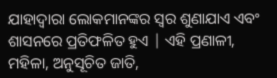ଯାହାଦ୍ୱାରା ଲୋକମାନଙ୍କର ସ୍ୱର ଶୁଣାଯାଏ ଏବଂ ଶାସନରେ ପ୍ରତିଫଳିତ ହୁଏ | ଏହି ପ୍ରଣାଳୀ, ମହିଳା, ଅନୁସୂଚିତ ଜାତି,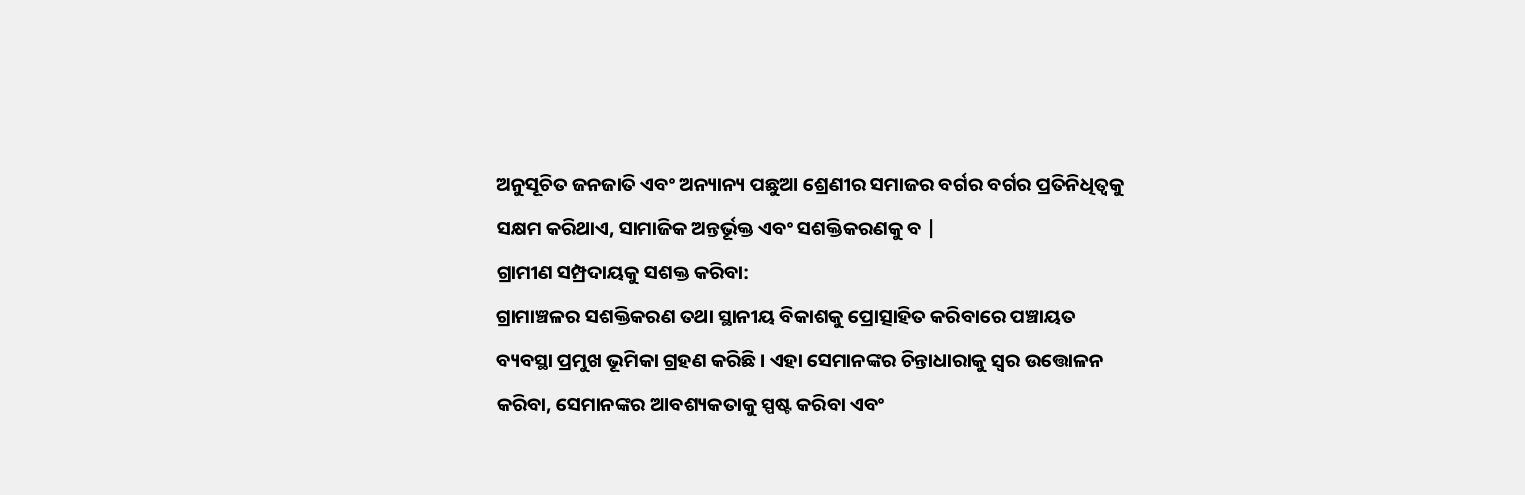ଅନୁସୂଚିତ ଜନଜାତି ଏବଂ ଅନ୍ୟାନ୍ୟ ପଛୁଆ ଶ୍ରେଣୀର ସମାଜର ବର୍ଗର ବର୍ଗର ପ୍ରତିନିଧିତ୍ୱକୁ ସକ୍ଷମ କରିଥାଏ, ସାମାଜିକ ଅନ୍ତର୍ଭୂକ୍ତ ଏବଂ ସଶକ୍ତିକରଣକୁ ବ |
ଗ୍ରାମୀଣ ସମ୍ପ୍ରଦାୟକୁ ସଶକ୍ତ କରିବା:
ଗ୍ରାମାଞ୍ଚଳର ସଶକ୍ତିକରଣ ତଥା ସ୍ଥାନୀୟ ବିକାଶକୁ ପ୍ରୋତ୍ସାହିତ କରିବାରେ ପଞ୍ଚାୟତ ବ୍ୟବସ୍ଥା ପ୍ରମୁଖ ଭୂମିକା ଗ୍ରହଣ କରିଛି। ଏହା ସେମାନଙ୍କର ଚିନ୍ତାଧାରାକୁ ସ୍ୱର ଉତ୍ତୋଳନ କରିବା, ସେମାନଙ୍କର ଆବଶ୍ୟକତାକୁ ସ୍ପଷ୍ଟ କରିବା ଏବଂ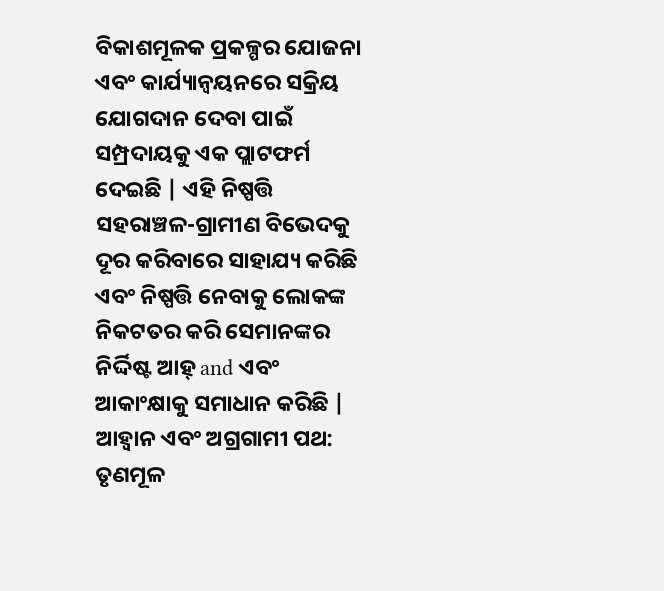ବିକାଶମୂଳକ ପ୍ରକଳ୍ପର ଯୋଜନା ଏବଂ କାର୍ଯ୍ୟାନ୍ୱୟନରେ ସକ୍ରିୟ ଯୋଗଦାନ ଦେବା ପାଇଁ ସମ୍ପ୍ରଦାୟକୁ ଏକ ପ୍ଲାଟଫର୍ମ ଦେଇଛି | ଏହି ନିଷ୍ପତ୍ତି ସହରାଞ୍ଚଳ-ଗ୍ରାମୀଣ ବିଭେଦକୁ ଦୂର କରିବାରେ ସାହାଯ୍ୟ କରିଛି ଏବଂ ନିଷ୍ପତ୍ତି ନେବାକୁ ଲୋକଙ୍କ ନିକଟତର କରି ସେମାନଙ୍କର ନିର୍ଦ୍ଦିଷ୍ଟ ଆହ୍ and ଏବଂ ଆକାଂକ୍ଷାକୁ ସମାଧାନ କରିଛି |
ଆହ୍ୱାନ ଏବଂ ଅଗ୍ରଗାମୀ ପଥ:
ତୃଣମୂଳ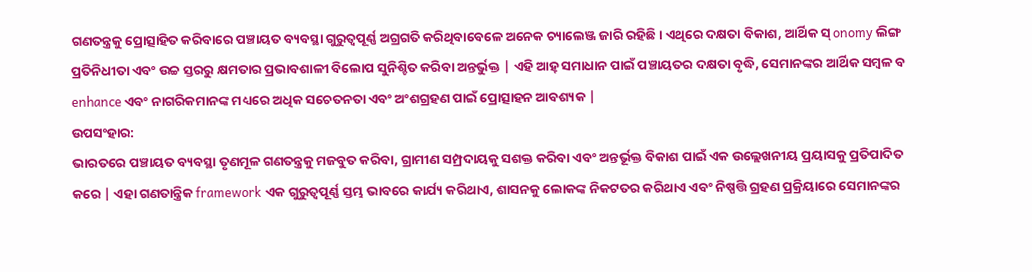ଗଣତନ୍ତ୍ରକୁ ପ୍ରୋତ୍ସାହିତ କରିବାରେ ପଞ୍ଚାୟତ ବ୍ୟବସ୍ଥା ଗୁରୁତ୍ୱପୂର୍ଣ୍ଣ ଅଗ୍ରଗତି କରିଥିବାବେଳେ ଅନେକ ଚ୍ୟାଲେଞ୍ଜ ଜାରି ରହିଛି। ଏଥିରେ ଦକ୍ଷତା ବିକାଶ, ଆର୍ଥିକ ସ୍ onomy ଲିଙ୍ଗ ପ୍ରତିନିଧୀତା ଏବଂ ଉଚ୍ଚ ସ୍ତରରୁ କ୍ଷମତାର ପ୍ରଭାବଶାଳୀ ବିଲୋପ ସୁନିଶ୍ଚିତ କରିବା ଅନ୍ତର୍ଭୁକ୍ତ | ଏହି ଆହ୍ ସମାଧାନ ପାଇଁ ପଞ୍ଚାୟତର ଦକ୍ଷତା ବୃଦ୍ଧି, ସେମାନଙ୍କର ଆର୍ଥିକ ସମ୍ବଳ ବ enhance ଏବଂ ନାଗରିକମାନଙ୍କ ମଧ୍ୟରେ ଅଧିକ ସଚେତନତା ଏବଂ ଅଂଶଗ୍ରହଣ ପାଇଁ ପ୍ରୋତ୍ସାହନ ଆବଶ୍ୟକ |
ଉପସଂହାର:
ଭାରତରେ ପଞ୍ଚାୟତ ବ୍ୟବସ୍ଥା ତୃଣମୂଳ ଗଣତନ୍ତ୍ରକୁ ମଜବୁତ କରିବା, ଗ୍ରାମୀଣ ସମ୍ପ୍ରଦାୟକୁ ସଶକ୍ତ କରିବା ଏବଂ ଅନ୍ତର୍ଭୂକ୍ତ ବିକାଶ ପାଇଁ ଏକ ଉଲ୍ଲେଖନୀୟ ପ୍ରୟାସକୁ ପ୍ରତିପାଦିତ କରେ | ଏହା ଗଣତାନ୍ତ୍ରିକ framework ଏକ ଗୁରୁତ୍ୱପୂର୍ଣ୍ଣ ସ୍ତମ୍ଭ ଭାବରେ କାର୍ଯ୍ୟ କରିଥାଏ, ଶାସନକୁ ଲୋକଙ୍କ ନିକଟତର କରିଥାଏ ଏବଂ ନିଷ୍ପତ୍ତି ଗ୍ରହଣ ପ୍ରକ୍ରିୟାରେ ସେମାନଙ୍କର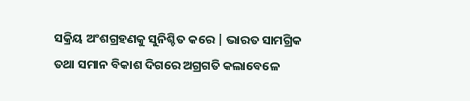ସକ୍ରିୟ ଅଂଶଗ୍ରହଣକୁ ସୁନିଶ୍ଚିତ କରେ | ଭାରତ ସାମଗ୍ରିକ ତଥା ସମାନ ବିକାଶ ଦିଗରେ ଅଗ୍ରଗତି କଲାବେଳେ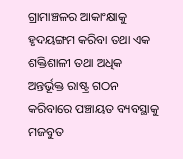ଗ୍ରାମାଞ୍ଚଳର ଆକାଂକ୍ଷାକୁ ହୃଦୟଙ୍ଗମ କରିବା ତଥା ଏକ ଶକ୍ତିଶାଳୀ ତଥା ଅଧିକ ଅନ୍ତର୍ଭୂକ୍ତ ରାଷ୍ଟ୍ର ଗଠନ କରିବାରେ ପଞ୍ଚାୟତ ବ୍ୟବସ୍ଥାକୁ ମଜବୁତ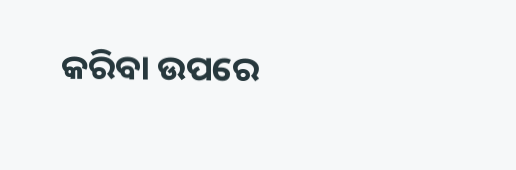କରିବା ଉପରେ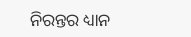ନିରନ୍ତର ଧ୍ୟାନ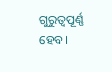ଗୁରୁତ୍ୱପୂର୍ଣ୍ଣ ହେବ।